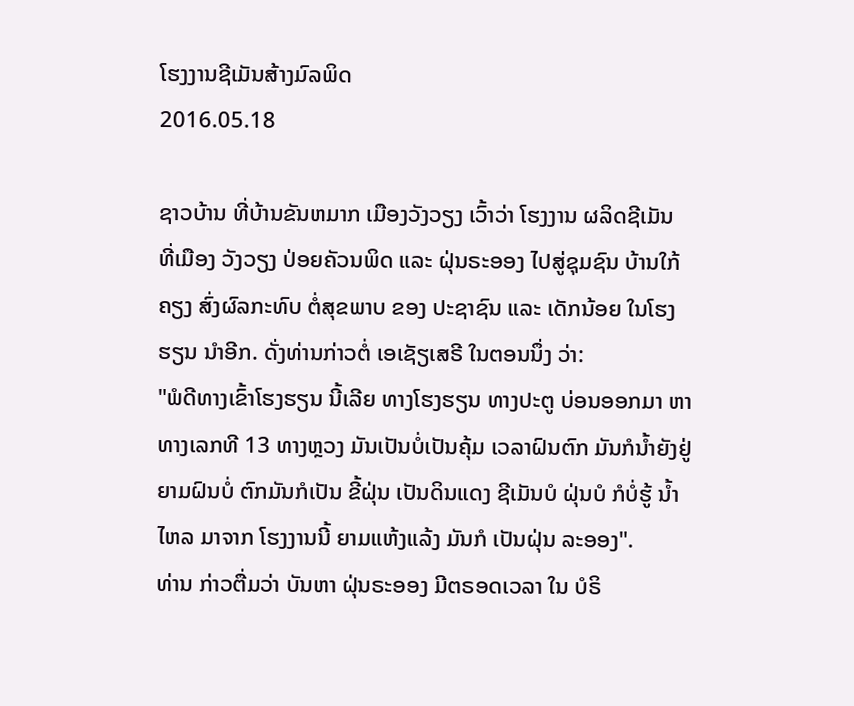ໂຮງງານຊີເມັນສ້າງມົລພິດ
2016.05.18

ຊາວບ້ານ ທີ່ບ້ານຂັນຫມາກ ເມືອງວັງວຽງ ເວົ້າວ່າ ໂຮງງານ ຜລິດຊີເມັນ ທີ່ເມືອງ ວັງວຽງ ປ່ອຍຄັວນພິດ ແລະ ຝຸ່ນຣະອອງ ໄປສູ່ຊຸມຊົນ ບ້ານໃກ້ຄຽງ ສົ່ງຜົລກະທົບ ຕໍ່ສຸຂພາບ ຂອງ ປະຊາຊົນ ແລະ ເດັກນ້ອຍ ໃນໂຮງຮຽນ ນຳອີກ. ດັ່ງທ່ານກ່າວຕໍ່ ເອເຊັຽເສຣີ ໃນຕອນນຶ່ງ ວ່າ:
"ພໍດີທາງເຂົ້າໂຮງຮຽນ ນີ້ເລີຍ ທາງໂຮງຮຽນ ທາງປະຕູ ບ່ອນອອກມາ ຫາ ທາງເລກທີ 13 ທາງຫຼວງ ມັນເປັນບໍ່ເປັນຄຸ້ມ ເວລາຝົນຕົກ ມັນກໍນ້ຳຍັງຢູ່ ຍາມຝົນບໍ່ ຕົກມັນກໍເປັນ ຂີ້ຝຸ່ນ ເປັນດິນແດງ ຊີເມັນບໍ ຝຸ່ນບໍ ກໍບໍ່ຮູ້ ນ້ຳໄຫລ ມາຈາກ ໂຮງງານນີ້ ຍາມແຫ້ງແລ້ງ ມັນກໍ ເປັນຝຸ່ນ ລະອອງ".
ທ່ານ ກ່າວຕື່ມວ່າ ບັນຫາ ຝຸ່ນຣະອອງ ມີຕຣອດເວລາ ໃນ ບໍຣິ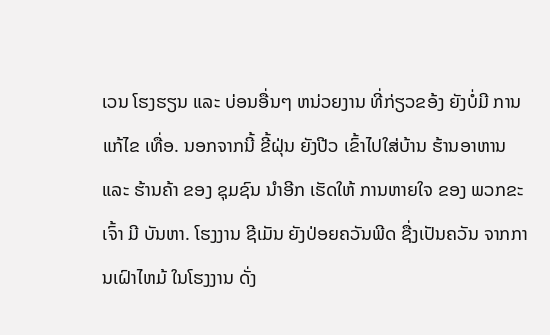ເວນ ໂຮງຮຽນ ແລະ ບ່ອນອື່ນໆ ຫນ່ວຍງານ ທີ່ກ່ຽວຂອ້ງ ຍັງບໍ່ມີ ການ ແກ້ໄຂ ເທື່ອ. ນອກຈາກນີ້ ຂີ້ຝຸ່ນ ຍັງປີວ ເຂົ້າໄປໃສ່ບ້ານ ຮ້ານອາຫານ ແລະ ຮ້ານຄ້າ ຂອງ ຊຸມຊົນ ນຳອີກ ເຮັດໃຫ້ ການຫາຍໃຈ ຂອງ ພວກຂະເຈົ້າ ມີ ບັນຫາ. ໂຮງງານ ຊີເມັນ ຍັງປ່ອຍຄວັນພີດ ຊື່ງເປັນຄວັນ ຈາກການເຝົາໄຫມ້ ໃນໂຮງງານ ດັ່ງ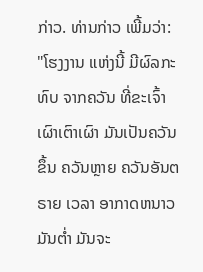ກ່າວ. ທ່ານກ່າວ ເພີ້ມວ່າ:
"ໂຮງງານ ແຫ່ງນີ້ ມີຜົລກະທົບ ຈາກຄວັນ ທີ່ຂະເຈົ້າ ເຜົາເຕົາເຜົາ ມັນເປັນຄວັນຂຶ້ນ ຄວັນຫຼາຍ ຄວັນອັນຕຣາຍ ເວລາ ອາກາດຫນາວ ມັນຕ່ຳ ມັນຈະ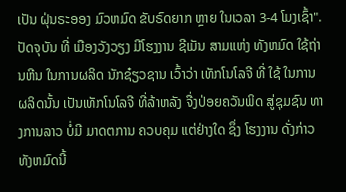ເປັນ ຝຸ່ນຣະອອງ ມົວຫມົດ ຂັບຣົດຍາກ ຫຼາຍ ໃນເວລາ 3-4 ໂມງເຊົ້າ".
ປັດຈຸບັນ ທີ່ ເມືອງວັງວຽງ ມີໂຮງງານ ຊີເມັນ ສາມແຫ່ງ ທັງຫມົດ ໃຊ້ຖ່ານຫີນ ໃນການຜລິດ ນັກຊ໋ຽວຊານ ເວົ້າວ່າ ເທັກໂນໂລຈີ ທີ່ ໃຊ້ ໃນການ ຜລິດນັ້ນ ເປັນເທັກໂນໂລຈີ ທີ່ລ້າຫລັງ ຈື່ງປ່ອຍຄວັນພິດ ສູ່ຊຸມຊົນ ທາງການລາວ ບໍ່ມີ ມາດຕການ ຄວບຄຸມ ແຕ່ຢ່າງໃດ ຊຶ່ງ ໂຮງງານ ດັ່ງກ່າວ ທັງຫມົດນີ້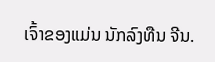ເຈົ້າຂອງແມ່ນ ນັກລົງທືນ ຈີນ.